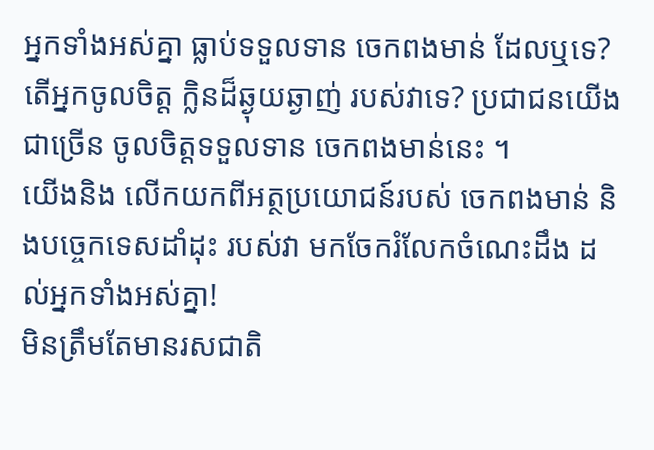អ្នកទាំងអស់គ្នា ធ្លាប់ទទួលទាន ចេកពងមាន់ ដែលឬទេ? តើអ្នកចូលចិត្ត ក្លិនដ៏ឆ្ងុយឆ្ងាញ់ របស់វាទេ? ប្រជាជនយើងជាច្រើន ចូលចិត្តទទួលទាន ចេកពងមាន់នេះ ។
យើងនិង លើកយកពីអត្ថប្រយោជន៍របស់ ចេកពងមាន់ និងបច្ចេកទេសដាំដុះ របស់វា មកចែករំលែកចំណេះដឹង ដល់អ្នកទាំងអស់គ្នា!
មិនត្រឹមតែមានរសជាតិ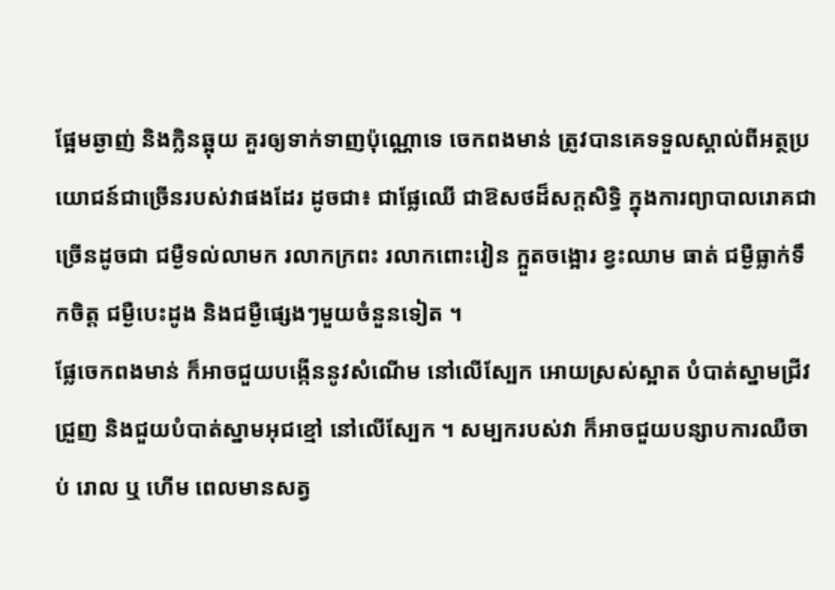ផ្អែមឆ្ងាញ់ និងក្លិនឆ្អុយ គួរឲ្យទាក់ទាញប៉ុណ្ណោទេ ចេកពងមាន់ ត្រូវបានគេទទួលស្គាល់ពីអត្ថប្រយោជន៍ជាច្រើនរបស់វាផងដែរ ដូចជា៖ ជាផ្លែឈើ ជាឱសថដ៏សក្តសិទ្ធិ ក្នុងការព្យាបាលរោគជាច្រើនដូចជា ជម្ងឺទល់លាមក រលាកក្រពះ រលាកពោះវៀន ក្អួតចង្អោរ ខ្វះឈាម ធាត់ ជម្ងឺធ្លាក់ទឹកចិត្ត ជម្ងឺបេះដូង និងជម្ងឺផ្សេងៗមួយចំនួនទៀត ។
ផ្លែចេកពងមាន់ ក៏អាចជួយបង្កើននូវសំណើម នៅលើស្បែក អោយស្រស់ស្អាត បំបាត់ស្នាមជ្រីវជ្រួញ និងជួយបំបាត់ស្នាមអុជខ្មៅ នៅលើស្បែក ។ សម្បករបស់វា ក៏អាចជួយបន្សាបការឈឺចាប់ រោល ឬ ហើម ពេលមានសត្វ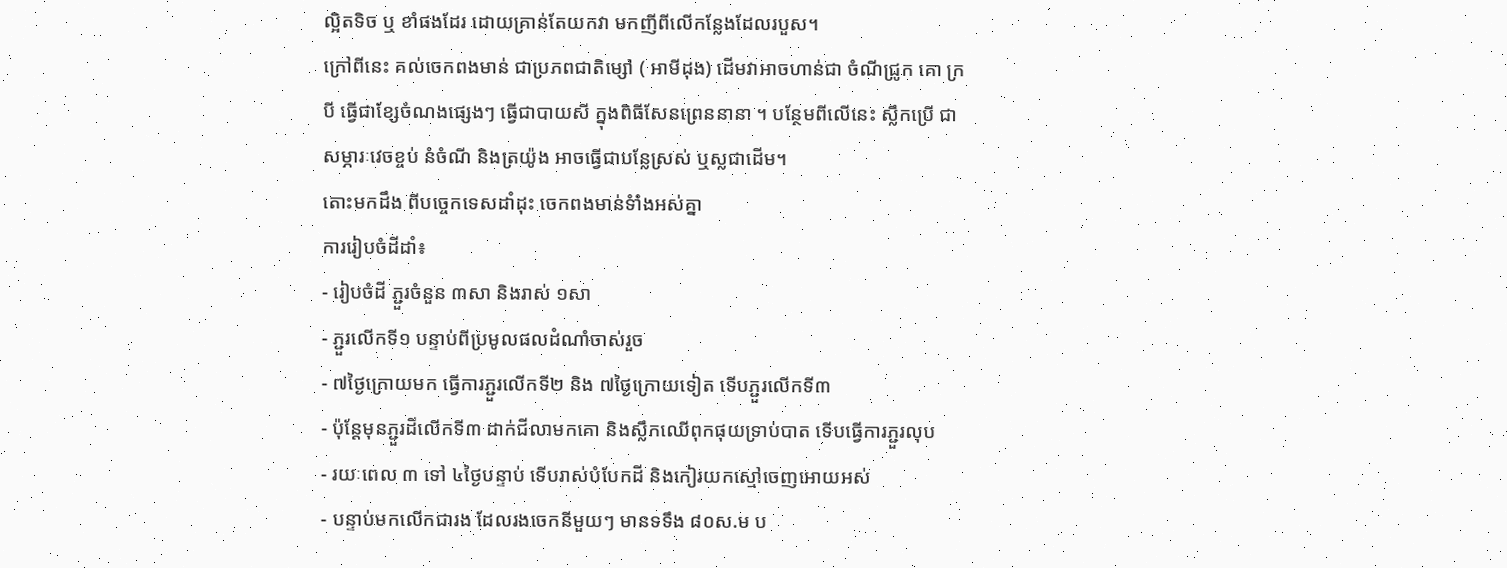ល្អិតទិច ឬ ខាំផងដែរ ដោយគ្រាន់តែយកវា មកញីពីលើកន្លែងដែលរបួស។
ក្រៅពីនេះ គល់ចេកពងមាន់ ជាប្រភពជាតិម្សៅ ( អាមីដុង) ដើមវាអាចហាន់ជា ចំណីជ្រូក គោ ក្របី ធ្វើជាខ្សែចំណងផ្សេងៗ ធ្វើជាបាយសី ក្នុងពិធីសែនព្រេននានា ។ បន្ថែមពីលើនេះ ស្លឹកប្រើ ជាសម្ភារៈវេចខ្ចប់ នំចំណី និងត្រយ៉ូង អាចធ្វើជាបន្លែស្រស់ ឬស្លជាដើម។
តោះមកដឹង ពីបច្ចេកទេសដាំដុះ ចេកពងមាន់ទំាំងអស់គ្នា
ការរៀបចំដីដាំ៖
- រៀបចំដី ភ្ជួរចំនួន ៣សា និងរាស់ ១សា
- ភ្ជួរលើកទី១ បន្ទាប់ពីប្រមូលផលដំណាំចាស់រួច
- ៧ថ្ងៃក្រោយមក ធ្វើការភ្ជួរលើកទី២ និង ៧ថ្ងៃក្រោយទៀត ទើបភ្ជួរលើកទី៣
- ប៉ុន្តែមុនភ្ជួរដីលើកទី៣ ដាក់ជីលាមកគោ និងស្លឹកឈើពុកផុយទ្រាប់បាត ទើបធ្វើការភ្ជួរលុប
- រយៈពេល ៣ ទៅ ៤ថ្ងៃបន្ទាប់ ទើបរាស់បំបែកដី និងកៀរយកស្មៅចេញអោយអស់
- បន្ទាប់មកលើកជារង ដែលរងចេកនីមួយៗ មានទទឹង ៨០ស.ម ប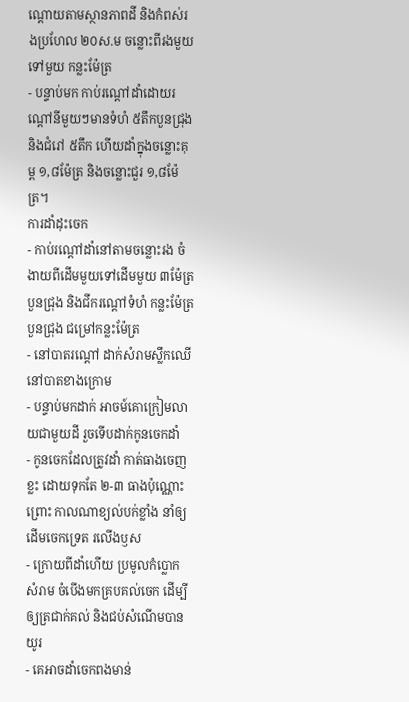ណ្តោយតាមស្ថានភាពដី និងកំពស់រងប្រហែល ២០ស.ម ចន្លោះពីរងមួយទៅមួយ កន្លះម៉ែត្រ
- បន្ទាប់មក កាប់រណ្តៅដាំដោយរណ្តៅនីមួយៗមានទំហំ ៥តឹកបួនជ្រុង និងជំរៅ ៥តឹក ហើយដាំក្នុងចន្លោះគុម្ព ១,៨ម៉ែត្រ និងចន្លោះជួរ ១,៨ម៉ែត្រ។
ការដាំដុះចេក
- កាប់រណ្តៅដាំនៅតាមចន្លោះរង ចំងាយពីដើមមួយទៅដើមមួយ ៣ម៉ែត្របួនជ្រុង និងជីករណ្តៅទំហំ កន្លះម៉ែត្របួនជ្រុង ជម្រៅកន្លះម៉ែត្រ
- នៅបាតរណ្តៅ ដាក់សំរាមស្លឹកឈើនៅបាតខាងក្រោម
- បន្ទាប់មកដាក់ អាចម៍គោក្រៀមលាយជាមួយដី រួចទើបដាក់កូនចេកដាំ
- កូនចេកដែលត្រូវដាំ កាត់ធាងចេញខ្លះ ដោយទុកតែ ២-៣ ធាងប៉ុណ្ណោះ ព្រោះ កាលណាខ្យល់បក់ខ្លាំង នាំឲ្យដើមចេកទ្រេត រលើងឫស
- ក្រោយពីដាំហើយ ប្រមូលកំប្លោក សំរាម ចំបើងមកគ្របគល់ចេក ដើម្បីឲ្យត្រជាក់គល់ និងជប់សំណើមបានយូរ
- គេអាចដាំចេកពងមាន់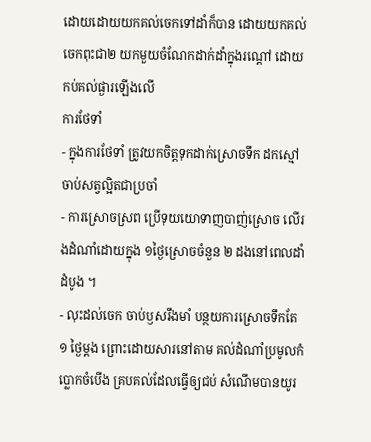ដោយដោយយកគល់ចេកទៅដាំក៏បាន ដោយយកគល់ចេកពុះជា២ យកមួយចំណែកដាក់ដាំក្នុងរណ្តៅ ដោយកប់គល់ផ្ងារឡើងលើ
ការថែទាំ
- ក្នុងការថែទាំ ត្រូវយកចិត្តទុកដាក់ស្រោចទឹក ដកស្មៅ ចាប់សត្វល្អិតជាប្រចាំ
- ការស្រោចស្រព ប្រើទុយយោទាញបាញ់ស្រោច លើរងដំណាំដោយក្នុង ១ថ្ងៃស្រោចចំនួន ២ ដងនៅពេលដាំដំបូង ។
- លុះដល់ចេក ចាប់ឫសរឹងមាំ បន្ថយការស្រោចទឹកតែ ១ ថ្ងៃម្តង ព្រោះដោយសារនៅតាម គល់ដំណាំប្រមូលកំប្លោកចំបើង គ្របគល់ដែលធ្វើឲ្យជប់ សំណើមបានយូរ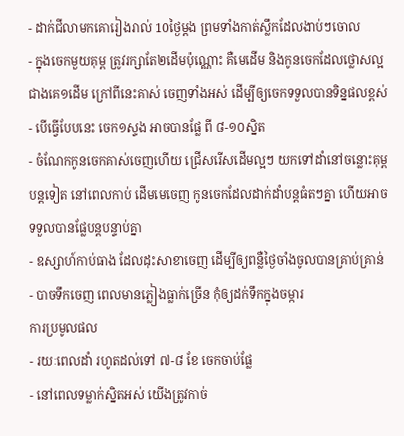- ដាក់ជីលាមកគោរៀងរាល់ 10ថ្ងៃម្តង ព្រមទាំងកាត់ស្លឹកដែលងាប់ៗចោល
- ក្នុងចេកមួយគុម្ព ត្រូវរក្សាតែ២ដើមប៉ុណ្ណោះ គឺមេដើម និងកូនចេកដែលថ្លោសល្អជាងគេ១ដើម ក្រៅពីនេះគាស់ ចេញទាំងអស់ ដើម្បីឲ្យចេកទទួលបានទិន្នផលខ្ពស់
- បើធ្វើបែបនេះ ចេក១ស្ទង អាចបានផ្លែ ពី ៨-១០ស្និត
- ចំណែកកូនចេកគាស់ចេញហើយ ជ្រើសរើសដើមល្អៗ យកទៅដាំនៅចន្លោះគុម្ពបន្តទៀត នៅពេលកាប់ ដើមមេចេញ កូនចេកដែលដាក់ដាំបន្តធំតៗគ្នា ហើយអាចទទួលបានផ្លែបន្តបន្ទាប់គ្នា
- ឧស្សាហ៍កាប់ធាង ដែលដុះសាខាចេញ ដើម្បីឲ្យពន្លឺថ្ងៃចាំងចូលបានគ្រាប់គ្រាន់
- បាចទឹកចេញ ពេលមានភ្លៀងធ្លាក់ច្រើន កុំឲ្យដក់ទឹកក្នុងចម្ការ
ការប្រមូលផល
- រយៈពេលដាំ រហូតដល់ទៅ ៧-៨ ខែ ចេកចាប់ផ្លែ
- នៅពេលទម្លាក់ស្និតអស់ យើងត្រូវកាច់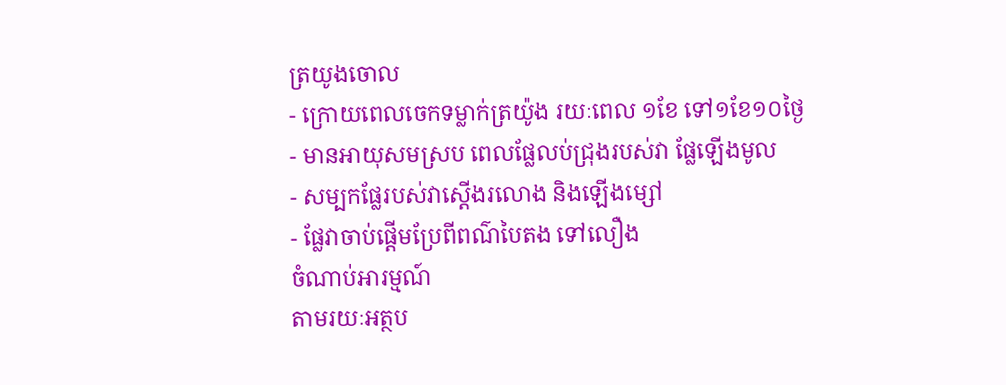ត្រយូងចោល
- ក្រោយពេលចេកទម្លាក់ត្រយ៉ូង រយៈពេល ១ខែ ទៅ១ខែ១០ថ្ងៃ
- មានអាយុសមស្រប ពេលផ្លែលប់ជ្រុងរបស់វា ផ្លែឡើងមូល
- សម្បកផ្លែរបស់វាស្តើងរលោង និងឡើងម្សៅ
- ផ្លែវាចាប់ផ្តើមប្រែពីពណ៌បៃតង ទៅលឿង
ចំណាប់អារម្មណ៍
តាមរយៈអត្ថប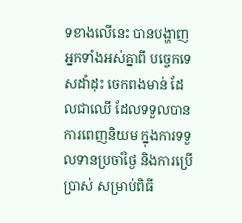ទខាងលើនេះ បានបង្ហាញអ្នកទាំងអស់គ្នាពី បច្ចេកទេសដាំដុះ ចេកពងមាន់ ដែលជាឈើ ដែលទទួលបានការពេញនិយម ក្នុងការទទួលទានប្រចាំថ្ងៃ និងការប្រើប្រាស់ សម្រាប់ពិធី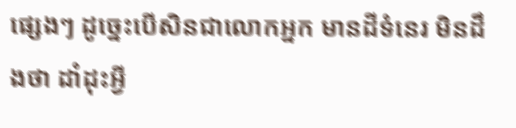ផ្សេងៗ ដូច្នេះបើសិនជាលោកអ្នក មានដីទំនេរ មិនដឹងថា ដាំដុះអ្វី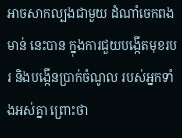អាចសាកល្បងជាមួយ ដំណាំចេកពងមាន់ នេះបាន ក្នុងការជួយបង្កើតមុខរបរ និងបង្កើនប្រាក់ចំណូល របស់អ្នកទាំងអស់គ្នា ព្រោះថា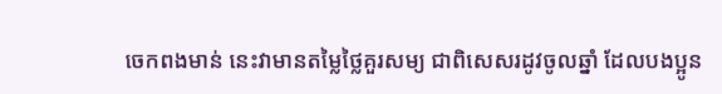ចេកពងមាន់ នេះវាមានតម្លៃថ្លៃគួរសម្យ ជាពិសេសរដូវចូលឆ្នាំ ដែលបងប្អូន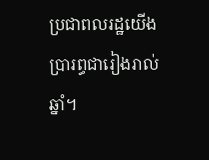ប្រជាពលរដ្ឋយើង ប្រារព្ធជារៀងរាល់ឆ្នាំ។